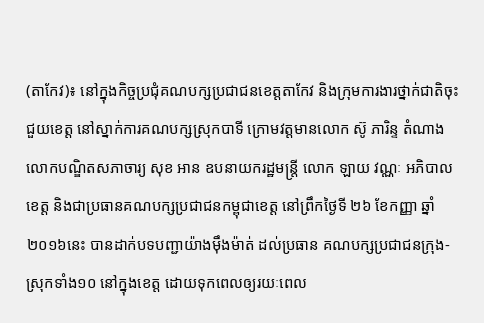(តាកែវ)៖ នៅក្នុងកិច្ចប្រជុំគណបក្សប្រជាជនខេត្តតាកែវ និងក្រុមការងារថ្នាក់ជាតិចុះជួយខេត្ត នៅស្នាក់ការគណបក្សស្រុកបាទី ក្រោមវត្តមានលោក ស៊ូ ភារិន្ទ តំណាងលោកបណ្ឌិតសភាចារ្យ សុខ អាន ឧបនាយករដ្ឋមន្រ្តី លោក ឡាយ វណ្ណៈ អភិបាលខេត្ត និងជាប្រធានគណបក្សប្រជាជនកម្ពុជាខេត្ត នៅព្រឹកថ្ងៃទី ២៦ ខែកញ្ញា ឆ្នាំ២០១៦នេះ បានដាក់បទបញ្ជាយ៉ាងម៉ឹងម៉ាត់ ដល់ប្រធាន គណបក្សប្រជាជនក្រុង-ស្រុកទាំង១០ នៅក្នុងខេត្ត ដោយទុកពេលឲ្យរយៈពេល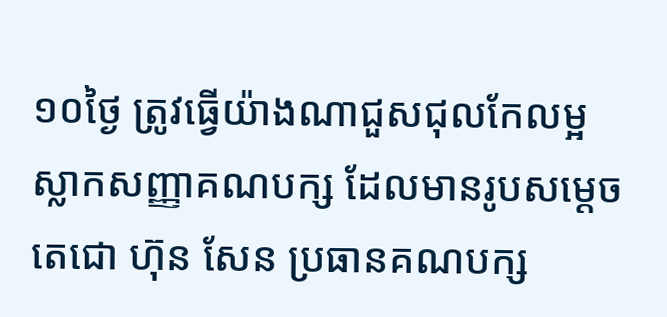១០ថ្ងៃ ត្រូវធ្វើយ៉ាងណាជួសជុលកែលម្អ ស្លាកសញ្ញាគណបក្ស ដែលមានរូបសម្ដេចតេជោ ហ៊ុន សែន ប្រធានគណបក្ស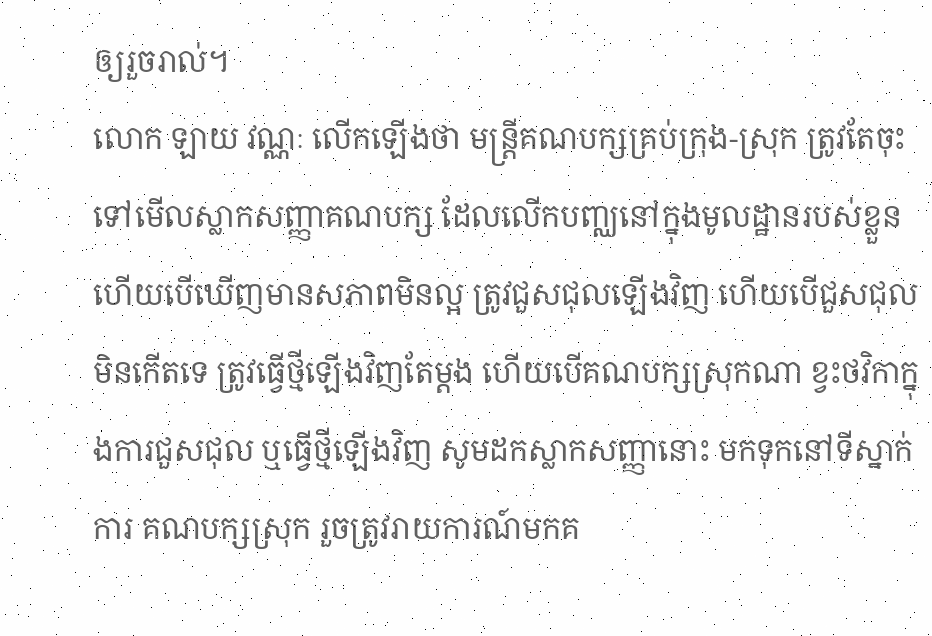ឲ្យរួចរាល់។
លោក ឡាយ វណ្ណៈ លើកឡើងថា មន្រ្តីគណបក្សគ្រប់ក្រុង-ស្រុក ត្រូវតែចុះទៅមើលស្លាកសញ្ញាគណបក្ស ដែលលើកបញ្ឈនៅក្នុងមូលដ្ឋានរបស់ខ្លួន ហើយបើឃើញមានសភាពមិនល្អ ត្រូវជួសជុលឡើងវិញ ហើយបើជួសជុលមិនកើតទេ ត្រូវធ្វើថ្មីឡើងវិញតែម្ដង ហើយបើគណបក្សស្រុកណា ខ្វះថវិកាក្នុងការជួសជុល ឬធ្វើថ្មីឡើងវិញ សូមដកស្លាកសញ្ញានោះ មកទុកនៅទីស្នាក់ការ គណបក្សស្រុក រួចត្រូវរាយការណ៍មកគ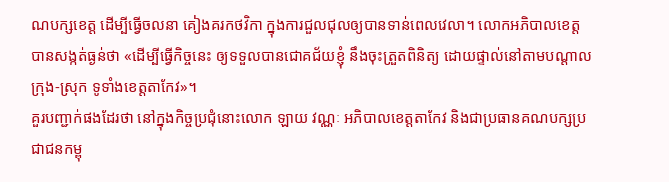ណបក្សខេត្ត ដើម្បីធ្វើចលនា គៀងគរកថវិកា ក្នុងការជួលជុលឲ្យបានទាន់ពេលវេលា។ លោកអភិបាលខេត្ត បានសង្កត់ធ្ងន់ថា «ដើម្បីធ្វើកិច្ចនេះ ឲ្យទទួលបានជោគជ័យខ្ញុំ នឹងចុះត្រួតពិនិត្យ ដោយផ្ទាល់នៅតាមបណ្ដាលក្រុង-ស្រុក ទូទាំងខេត្តតាកែវ»។
គួរបញ្ជាក់ផងដែរថា នៅក្នុងកិច្ចប្រជុំនោះលោក ឡាយ វណ្ណៈ អភិបាលខេត្តតាកែវ និងជាប្រធានគណបក្សប្រជាជនកម្ពុ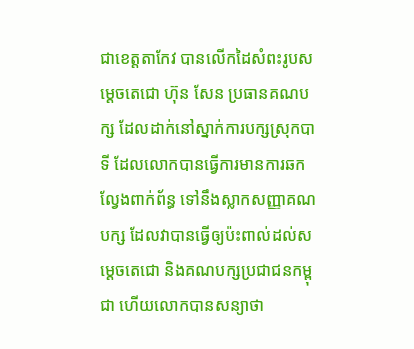ជាខេត្តតាកែវ បានលើកដៃសំពះរូបសម្ដេចតេជោ ហ៊ុន សែន ប្រធានគណបក្ស ដែលដាក់នៅស្នាក់ការបក្សស្រុកបាទី ដែលលោកបានធ្វើការមានការឆកល្វែងពាក់ព័ន្ធ ទៅនឹងស្លាកសញ្ញាគណបក្ស ដែលវាបានធ្វើឲ្យប៉ះពាល់ដល់សម្ដេចតេជោ និងគណបក្សប្រជាជនកម្ពុជា ហើយលោកបានសន្យាថា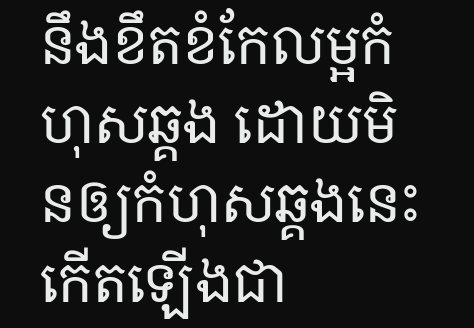នឹងខឹតខំកែលម្អកំហុសឆ្គង ដោយមិនឲ្យកំហុសឆ្គងនេះ កើតឡើងជា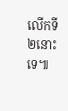លើកទី២នោះទេ៕